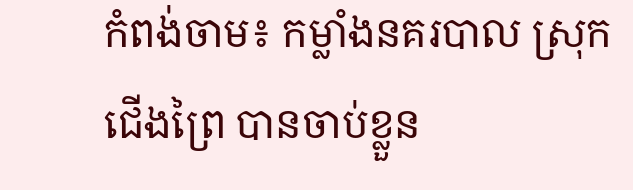កំពង់ចាម៖ កម្លាំងនគរបាល ស្រុកជើងព្រៃ បានចាប់ខ្លួន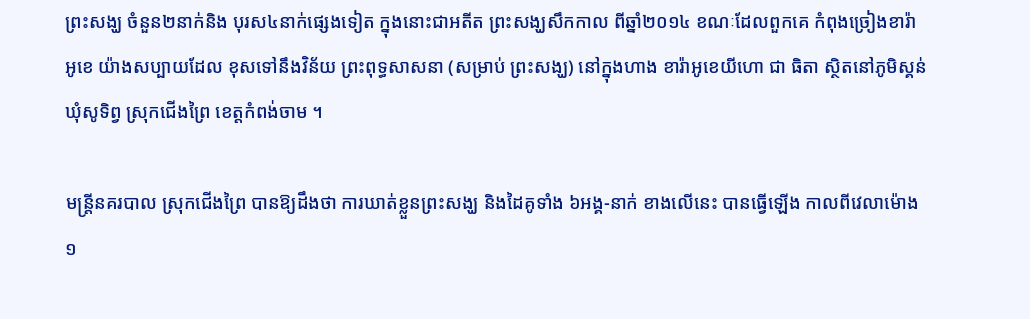ព្រះសង្ឃ ចំនួន២នាក់និង បុរស៤នាក់ផ្សេងទៀត ក្នុងនោះជាអតីត ព្រះសង្ឃសឹកកាល ពីឆ្នាំ២០១៤ ខណៈដែលពួកគេ កំពុងច្រៀងខារ៉ាអូខេ យ៉ាងសប្បាយដែល ខុសទៅនឹងវិន័យ ព្រះពុទ្ធសាសនា (សម្រាប់ ព្រះសង្ឃ) នៅក្នុងហាង ខារ៉ាអូខេយីហោ ជា ធិតា ស្ថិតនៅភូមិស្គន់ ឃុំសូទិព្វ ស្រុកជើងព្រៃ ខេត្ដកំពង់ចាម ។

មន្ដ្រីនគរបាល ស្រុកជើងព្រៃ បានឱ្យដឹងថា ការឃាត់ខ្លួនព្រះសង្ឃ និងដៃគូទាំង ៦អង្គ-នាក់ ខាងលើនេះ បានធ្វើឡើង កាលពីវេលាម៉ោង ១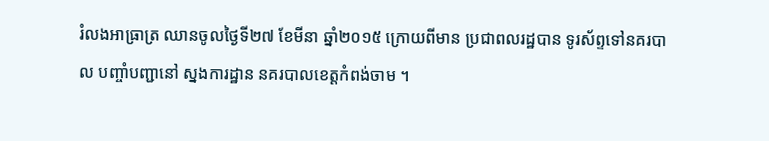រំលងអាធ្រាត្រ ឈានចូលថ្ងៃទី២៧ ខែមីនា ឆ្នាំ២០១៥ ក្រោយពីមាន ប្រជាពលរដ្ឋបាន ទូរស័ព្ទទៅនគរបាល បញ្ចាំបញ្ជានៅ ស្នងការដ្ឋាន នគរបាលខេត្ដកំពង់ចាម ។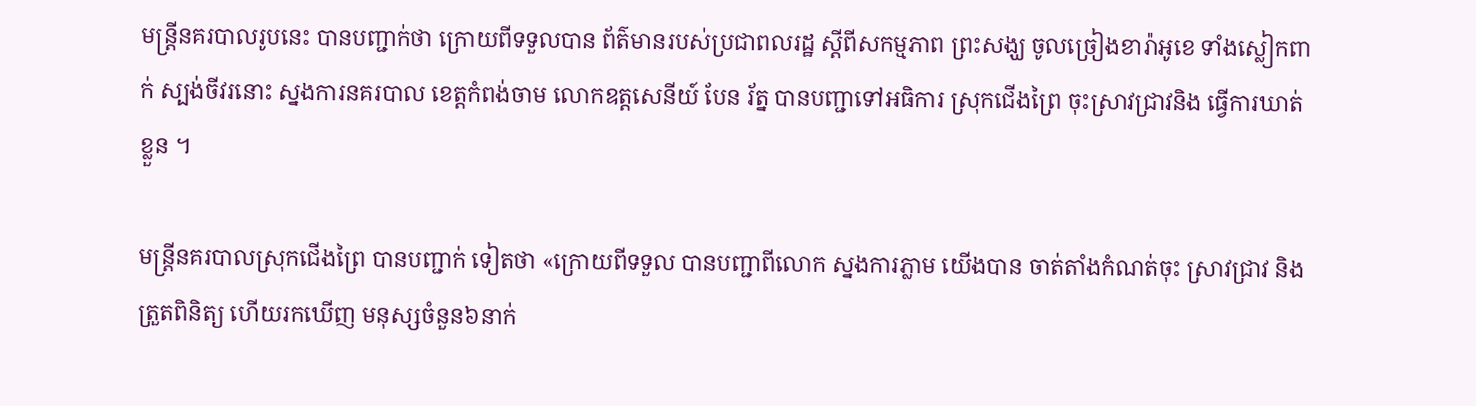មន្ដ្រីនគរបាលរូបនេះ បានបញ្ជាក់ថា ក្រោយពីទទួលបាន ព័ត៌មានរបស់ប្រជាពលរដ្ឋ ស្ដីពីសកម្មភាព ព្រះសង្ឃ ចូលច្រៀងខារ៉ាអូខេ ទាំងស្លៀកពាក់ ស្បង់ចីវរនោះ ស្នងការនគរបាល ខេត្ដកំពង់ចាម លោកឧត្តសេនីយ៍ បែន រ័ត្ន បានបញ្ជាទៅអធិការ ស្រុកជើងព្រៃ ចុះស្រាវជ្រាវនិង ធ្វើការឃាត់ខ្លួន ។

មន្ដ្រីនគរបាលស្រុកជើងព្រៃ បានបញ្ជាក់ ទៀតថា «ក្រោយពីទទួល បានបញ្ជាពីលោក ស្នងការភ្លាម យើងបាន ចាត់តាំងកំណត់ចុះ ស្រាវជ្រាវ និងត្រួតពិនិត្យ ហើយរកឃើញ មនុស្សចំនួន៦នាក់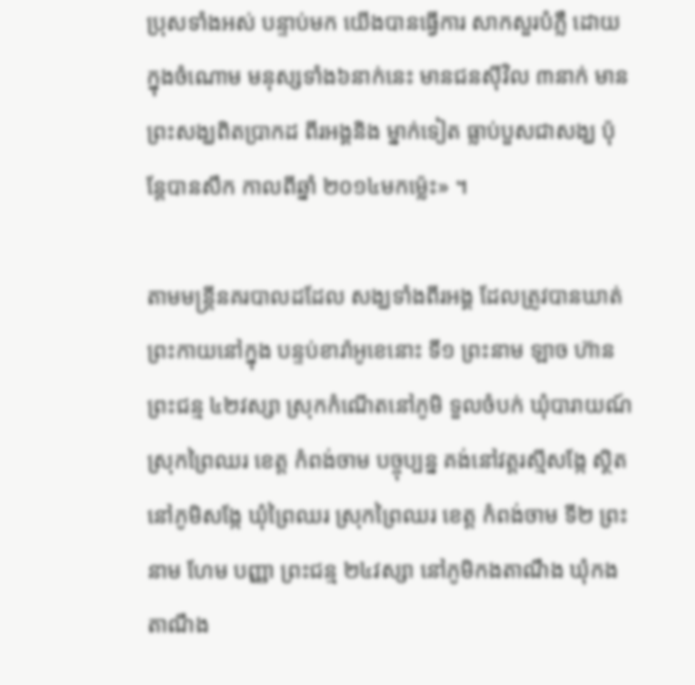ប្រុសទាំងអស់ បន្ទាប់មក យើងបានធ្វើការ សាកសួរបំភ្លឺ ដោយក្នុងចំណោម មនុស្សទាំង៦នាក់នេះ មានជនស៊ីវិល ៣នាក់ មានព្រះសង្ឃពិតប្រាកដ ពីរអង្គនិង ម្នាក់ទៀត ធ្លាប់បួសជាសង្ឃ ប៉ុន្ដែបានសឹក កាលពីឆ្នាំ ២០១៤មកម្ល៉េះ» ។

តាមមន្ដ្រីនគរបាលដដែល សង្ឃទាំងពីរអង្គ ដែលត្រូវបានឃាត់ ព្រះកាយនៅក្នុង បន្ទប់ខារ៉ាអូខេនោះ ទី១ ព្រះនាម ឡាច ហ៊ាន ព្រះជន្ម ៤២វស្សា ស្រុកកំណើតនៅភូមិ ទួលចំបក់ ឃុំបារាយណ៍ ស្រុកព្រៃឈរ ខេត្ដ កំពង់ចាម បច្ចុប្បន្ន គង់នៅវត្ដរស្មីសង្កែ ស្ថិតនៅភូមិសង្កែ ឃុំព្រៃឈរ ស្រុកព្រៃឈរ ខេត្ដ កំពង់ចាម ទី២ ព្រះនាម ហែម បញ្ញា ព្រះជន្ម ២៤វស្សា នៅភូមិកងតាណឹង ឃុំកងតាណឹង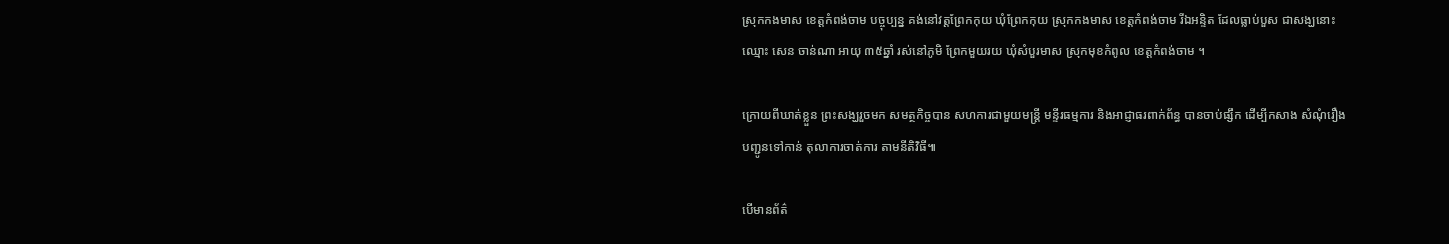ស្រុកកងមាស ខេត្ដកំពង់ចាម បច្ចុប្បន្ន គង់នៅវត្ដព្រែកកុយ ឃុំព្រែកកុយ ស្រុកកងមាស ខេត្ដកំពង់ចាម រីឯអន្ទិត ដែលធ្លាប់បួស ជាសង្ឃនោះឈ្មោះ សេន ចាន់ណា អាយុ ៣៥ឆ្នាំ រស់នៅភូមិ ព្រែកមួយរយ ឃុំសំបួរមាស ស្រុកមុខកំពូល ខេត្ដកំពង់ចាម ។

ក្រោយពីឃាត់ខ្លួន ព្រះសង្ឃរួចមក សមត្ថកិច្ចបាន សហការជាមួយមន្ដ្រី មន្ទីរធម្មការ និងអាជ្ញាធរពាក់ព័ន្ធ បានចាប់ផ្សឹក ដើម្បីកសាង សំណុំរឿង បញ្ជូនទៅកាន់ តុលាការចាត់ការ តាមនីតិវិធី៕

បើមានព័ត៌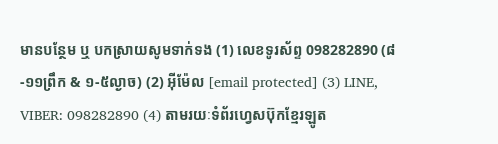មានបន្ថែម ឬ បកស្រាយសូមទាក់ទង (1) លេខទូរស័ព្ទ 098282890 (៨-១១ព្រឹក & ១-៥ល្ងាច) (2) អ៊ីម៉ែល [email protected] (3) LINE, VIBER: 098282890 (4) តាមរយៈទំព័រហ្វេសប៊ុកខ្មែរឡូត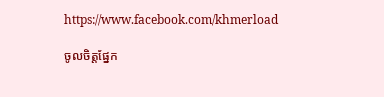https://www.facebook.com/khmerload

ចូលចិត្តផ្នែក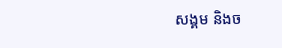សង្គម និងច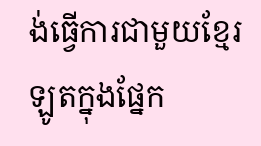ង់ធ្វើការជាមួយខ្មែរឡូតក្នុងផ្នែក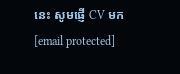នេះ សូមផ្ញើ CV មក [email protected]